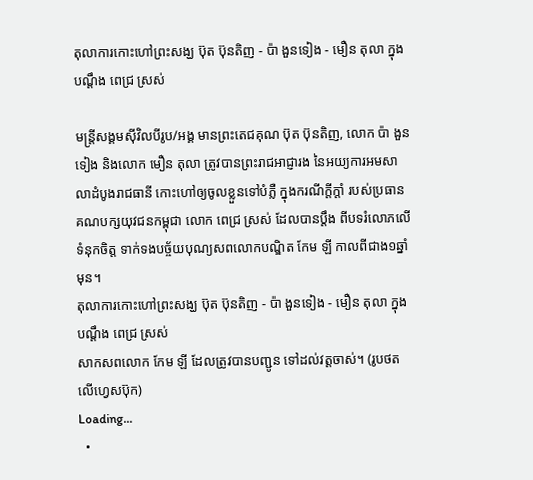តុលាការកោះហៅព្រះសង្ឃ ប៊ុត ប៊ុនតិញ - ប៉ា ងួនទៀង - មឿន តុលា ក្នុងបណ្ដឹង ពេជ្រ ស្រស់

មន្ត្រីសង្គមស៊ីវិលបីរូប/អង្គ មានព្រះតេជគុណ ប៊ុត ប៊ុនតិញ, លោក ប៉ា ងួនទៀង និងលោក មឿន តុលា ត្រូវបានព្រះរាជអាជ្ញារង នៃអយ្យការអមសាលាដំបូងរាជធានី កោះហៅឲ្យចូលខ្លួនទៅបំភ្លឺ ក្នុងករណីក្ដីក្ដាំ របស់ប្រធានគណបក្សយុវជនកម្ពុជា លោក ពេជ្រ ស្រស់ ដែលបានប្ដឹង ពីបទរំលោភលើទំនុកចិត្ត ទាក់ទងបច្ច័យបុណ្យសពលោកបណ្ឌិត កែម ឡី កាលពីជាង១ឆ្នាំមុន។
តុលាការកោះហៅព្រះសង្ឃ ប៊ុត ប៊ុនតិញ - ប៉ា ងួនទៀង - មឿន តុលា ក្នុងបណ្ដឹង ពេជ្រ ស្រស់
សាកសពលោក កែម ឡី ដែលត្រូវបានបញ្ជូន ទៅដល់វត្តចាស់។ (រូបថតលើហ្វេសប៊ុក)
Loading...
  •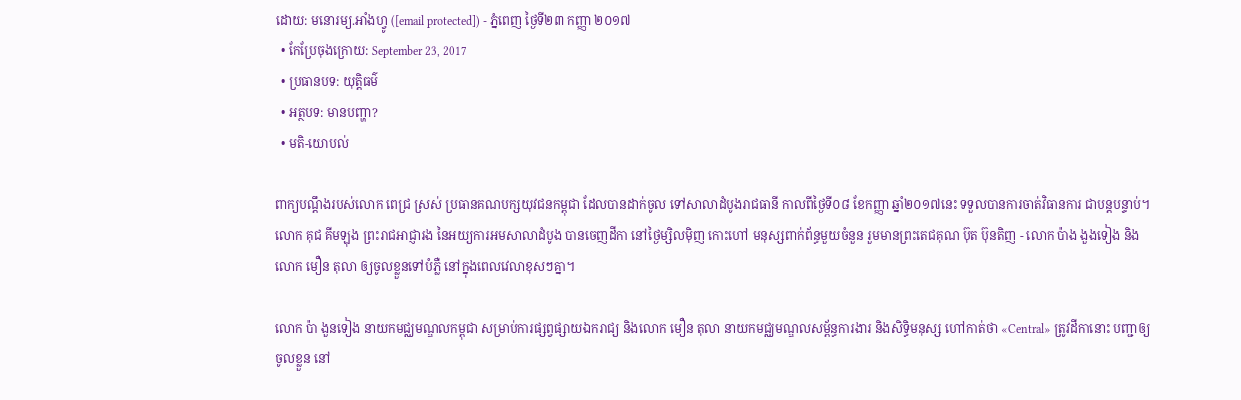ដោយ: មនោរម្យ.អាំងហ្វូ ([email protected]) - ភ្នំពេញ ថ្ងៃទី២៣ កញ្ញា ២០១៧
  • កែប្រែចុងក្រោយ: September 23, 2017
  • ប្រធានបទ: យុត្តិធម៌
  • អត្ថបទ: មានបញ្ហា?
  • មតិ-យោបល់

ពាក្យបណ្ដឹងរបស់លោក ពេជ្រ ស្រស់ ប្រធានគណបក្សយុវជនកម្ពុជា ដែលបានដាក់ចូល ទៅសាលាដំបូងរាជធានី កាលពីថ្ងៃទី០៨ ខែកញ្ញា ឆ្នាំ២០១៧នេះ ទទួលបានការចាត់វិធានការ ជាបន្តបន្ទាប់។ លោក គុជ គីមឡុង ព្រះរាជអាជ្ញារង នៃអយ្យការអមសាលាដំបូង បានចេញដីកា នៅថ្ងៃម្សិលម៉ិញ កោះហៅ មនុស្សពាក់ព័ន្ធមួយចំនួន រួមមានព្រះតេជគុណ ប៊ុត ប៊ុនតិញ - លោក ប៉ាង ងួងទៀង និងលោក មឿន តុលា ឲ្យចូលខ្លួនទៅបំភ្លឺ នៅក្នុងពេលវេលាខុសៗគ្នា។

លោក ប៉ា ងួនទៀង នាយកមជ្ឈមណ្ឌលកម្ពុជា សម្រាប់ការផ្សព្វផ្សាយឯករាជ្យ និងលោក មឿន តុលា នាយកមជ្ឈមណ្ឌលសម្ព័ន្ធការងារ និងសិទ្ធិមនុស្ស ហៅកាត់ថា «Central» ត្រូវដីកានោះ បញ្ជាឲ្យចូលខ្លួន នៅ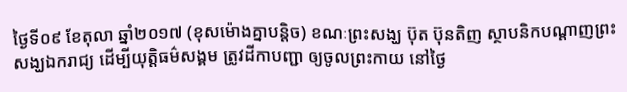ថ្ងៃទី០៩ ខែតុលា ឆ្នាំ២០១៧ (ខុសម៉ោងគ្នាបន្តិច) ខណៈព្រះសង្ឃ ប៊ុត ប៊ុនតិញ ស្ថាបនិកបណ្ដាញព្រះសង្ឃឯករាជ្យ ដើម្បីយុត្តិធម៌សង្គម ត្រូវដីកាបញ្ជា ឲ្យចូលព្រះកាយ នៅថ្ងៃ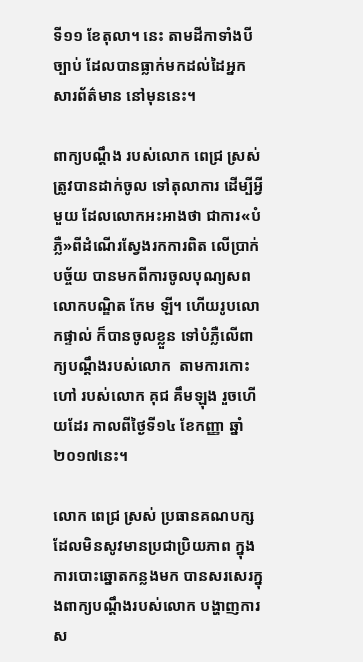ទី១១ ខែតុលា។ នេះ តាមដីកាទាំងបីច្បាប់ ដែលបានធ្លាក់មកដល់ដៃអ្នកសារព័ត៌មាន នៅមុននេះ។

ពាក្យបណ្ដឹង របស់លោក ពេជ្រ ស្រស់ ត្រូវបានដាក់ចូល ទៅតុលាការ ដើម្បីអ្វីមួយ ដែលលោកអះអាងថា ជាការ«បំភ្លឺ»ពីដំណើរស្វែងរកការពិត លើប្រាក់បច្ច័យ បានមកពីការចូលបុណ្យសព លោកបណ្ឌិត កែម ឡី។ ហើយរូបលោកផ្ទាល់ ក៏បានចូលខ្លួន ទៅបំភ្លឺលើពាក្យបណ្ដឹងរបស់លោក  តាមការកោះហៅ របស់លោក គុជ គឹមឡុង រួចហើយដែរ កាលពីថ្ងៃទី១៤ ខែកញ្ញា ឆ្នាំ២០១៧នេះ។

លោក ពេជ្រ ស្រស់ ប្រធានគណបក្ស ដែលមិនសូវមានប្រជាប្រិយភាព ក្នុងការបោះឆ្នោតកន្លងមក បានសរសេរក្នុងពាក្យបណ្ដឹងរបស់លោក បង្ហាញការស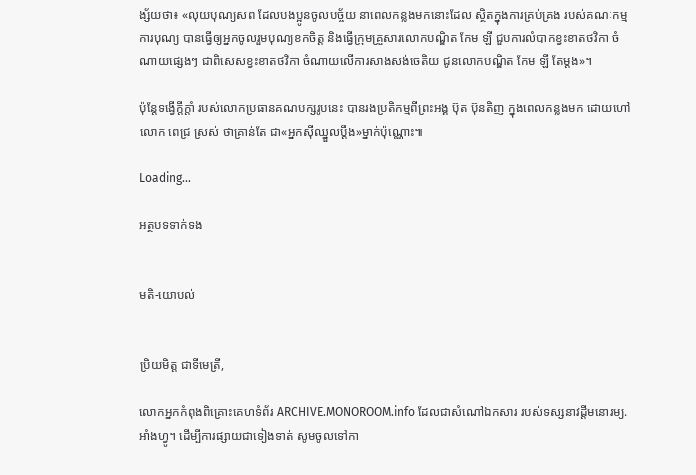ង្ស័យថា៖ «លុយបុណ្យសព ដែលបងប្អូនចូលបច្ច័យ នាពេលកន្លងមកនោះដែល ស្ថិតក្នុងការគ្រប់គ្រង របស់គណៈកម្មការបុណ្យ បានធ្វើឲ្យអ្នកចូលរួមបុណ្យខកចិត្ត និងធ្វើក្រុមគ្រួសារលោកបណ្ឌិត កែម ឡី ជួបការលំបាកខ្វះខាតថវិកា ចំណាយផ្សេងៗ ជាពិសេសខ្វះខាតថវិកា ចំណាយលើការសាងសង់ចេតិយ ជូនលោកបណ្ឌិត កែម ឡី តែម្តង»។

ប៉ុន្តែទង្វើក្ដីក្ដាំ របស់លោកប្រធានគណបក្សរូបនេះ បានរងប្រតិកម្មពីព្រះអង្គ ប៊ុត ប៊ុនតិញ ក្នុងពេលកន្លងមក ដោយហៅលោក ពេជ្រ ស្រស់ ថាគ្រាន់តែ ជា«អ្នកស៊ីឈ្នួលប្ដឹង»ម្នាក់ប៉ុណ្ណោះ៕

Loading...

អត្ថបទទាក់ទង


មតិ-យោបល់


ប្រិយមិត្ត ជាទីមេត្រី,

លោកអ្នកកំពុងពិគ្រោះគេហទំព័រ ARCHIVE.MONOROOM.info ដែលជាសំណៅឯកសារ របស់ទស្សនាវដ្ដីមនោរម្យ.អាំងហ្វូ។ ដើម្បីការផ្សាយជាទៀងទាត់ សូមចូលទៅកា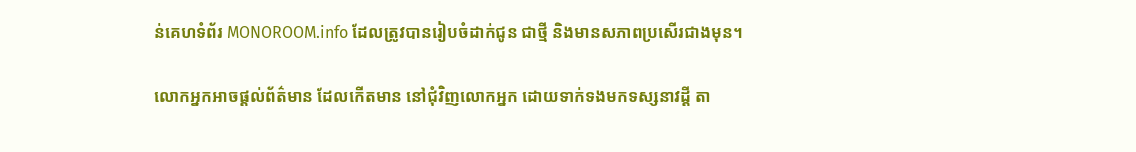ន់គេហទំព័រ MONOROOM.info ដែលត្រូវបានរៀបចំដាក់ជូន ជាថ្មី និងមានសភាពប្រសើរជាងមុន។

លោកអ្នកអាចផ្ដល់ព័ត៌មាន ដែលកើតមាន នៅជុំវិញលោកអ្នក ដោយទាក់ទងមកទស្សនាវដ្ដី តា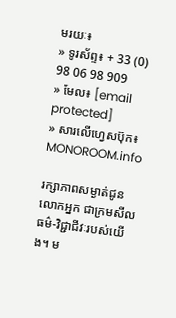មរយៈ៖
» ទូរស័ព្ទ៖ + 33 (0) 98 06 98 909
» មែល៖ [email protected]
» សារលើហ្វេសប៊ុក៖ MONOROOM.info

រក្សាភាពសម្ងាត់ជូនលោកអ្នក ជាក្រមសីលធម៌-វិជ្ជាជីវៈរបស់យើង។ ម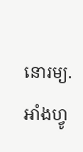នោរម្យ.អាំងហ្វូ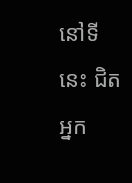នៅទីនេះ ជិតអ្នក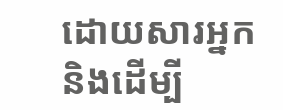ដោយសារអ្នក និងដើម្បី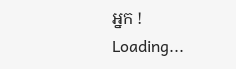អ្នក !
Loading...